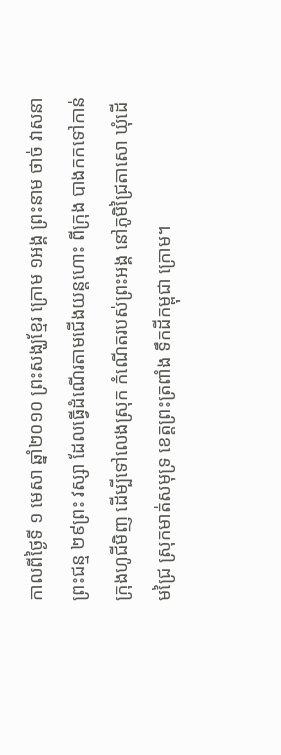កាលពីថ្ងៃទី ១ មេសា ឆ្នាំ២០១០ ព្រះសង្ឃខ្មែរ ក្រោម ១អង្គ ព្រះនាម ថាច់ វាសនា ព្រះជន្ម ២៩ព្រះ វស្សា ដែលធ្វើដំណើរតាមជើងយន្តហោះ ពីក្រុង បាងកកទៅកាន់ក្រុងហូជីមិញ ដើម្បីទៅលេងស្រុក កំណើតរបស់ព្រះអង្គ នៅភូមិជ្រៃតាសោ ឃុំដើមជ្រៃ ស្រុកមាត់សមុទ្រ ខេត្តព្រះត្រពាំង ទឹកដីកម្ពុជា ក្រោម។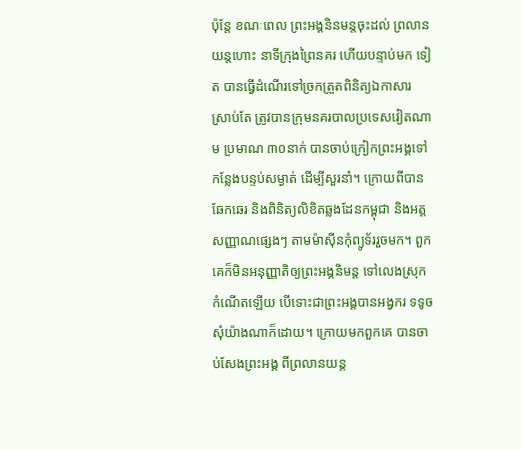ប៉ុន្តែ ខណៈពេល ព្រះអង្គនិនមន្តចុះដល់ ព្រលានយន្តហោះ នាទីក្រុងព្រៃនគរ ហើយបន្ទាប់មក ទៀត បានធ្វើដំណើរទៅច្រកត្រួតពិនិត្យឯកាសារ ស្រាប់តែ ត្រូវបានក្រុមនគរបាលប្រទេសវៀតណាម ប្រមាណ ៣០នាក់ បានចាប់ក្រៀកព្រះអង្គទៅកន្លែងបន្ទប់សម្ងាត់ ដើម្បីសួរនាំ។ ក្រោយពីបានឆែកឆេរ និងពិនិត្យលិខិតឆ្លងដែនកម្ពុជា និងអត្តសញ្ញាណផ្សេងៗ តាមម៉ាស៊ីនកុំព្យូទ័ររួចមក។ ពួកគេក៏មិនអនុញ្ញាតិឲ្យព្រះអង្គនិមន្ត ទៅលេងស្រុកកំណើតឡើយ បើទោះជាព្រះអង្គបានអង្វករ ទទូចសុំយ៉ាងណាក៏ដោយ។ ក្រោយមកពួកគេ បានចាប់សែងព្រះអង្គ ពីព្រលានយន្ត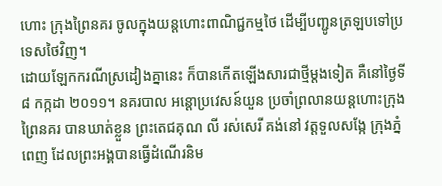ហោះ ក្រុងព្រៃនគរ ចូលក្នុងយន្តហោះពាណិជ្ជកម្មថៃ ដើម្បីបញ្ជូនត្រឡបទៅប្រទេសថៃវិញ។
ដោយឡែកករណីស្រដៀងគ្នានេះ ក៏បានកើតឡើងសារជាថ្មីម្តងទៀត គឺនៅថ្ងៃទី ៨ កក្កដា ២០១១។ នគរបាល អន្តោប្រវេសន៍យួន ប្រចាំព្រលានយន្តហោះក្រុងព្រៃនគរ បានឃាត់ខ្លួន ព្រះតេជគុណ លី រស់សេរី គង់នៅ វត្តទួលសង្កែ ក្រុងភ្នំពេញ ដែលព្រះអង្គបានធ្វើដំណើរនិម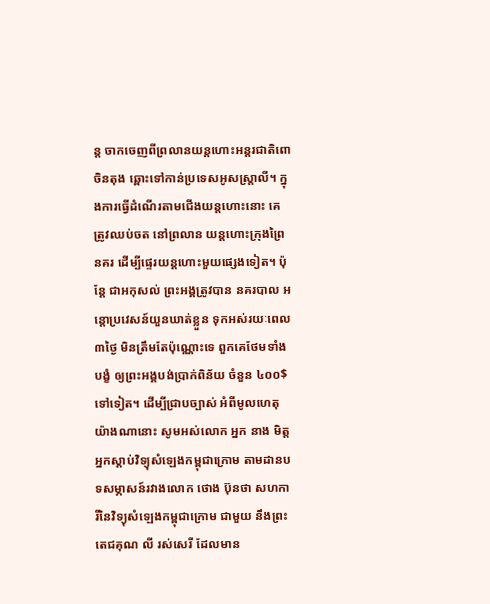ន្ត ចាកចេញពីព្រលានយន្តហោះអន្តរជាតិពោចិនតុង ឆ្ពោះទៅកាន់ប្រទេសអូសស្រ្តាលី។ ក្នុងការធ្វើដំណើរតាមជើងយន្តហោះនោះ គេត្រូវឈប់ចត នៅព្រលាន យន្តហោះក្រុងព្រៃនគរ ដើម្បីផ្ទេរយន្តហោះមួយផ្សេងទៀត។ ប៉ុន្តែ ជាអកុសល់ ព្រះអង្គត្រូវបាន នគរបាល អន្តោប្រវេសន៍យួនឃាត់ខ្លួន ទុកអស់រយៈពេល ៣ថ្ងៃ មិនត្រឹមតែប៉ុណ្ណោះទេ ពួកគេថែមទាំងបង្ខំ ឲ្យព្រះអង្គបង់ប្រាក់ពិន័យ ចំនួន ៤០០$ទៅទៀត។ ដើម្បីជ្រាបច្បាស់ អំពីមូលហេតុយ៉ាងណានោះ សូមអស់លោក អ្នក នាង មិត្តអ្នកស្តាប់វិទ្យុសំឡេងកម្ពុជាក្រោម តាមដានបទសម្ភាសន៍រវាងលោក ថោង ប៊ុនថា សហការីនៃវិទ្យុសំឡេងកម្ពុជាក្រោម ជាមួយ នឹងព្រះតេជគុណ លី រស់សេរី ដែលមាន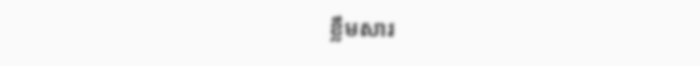ខ្លឹមសារ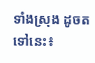ទាំងស្រុង ដូចតទៅនេះ៖